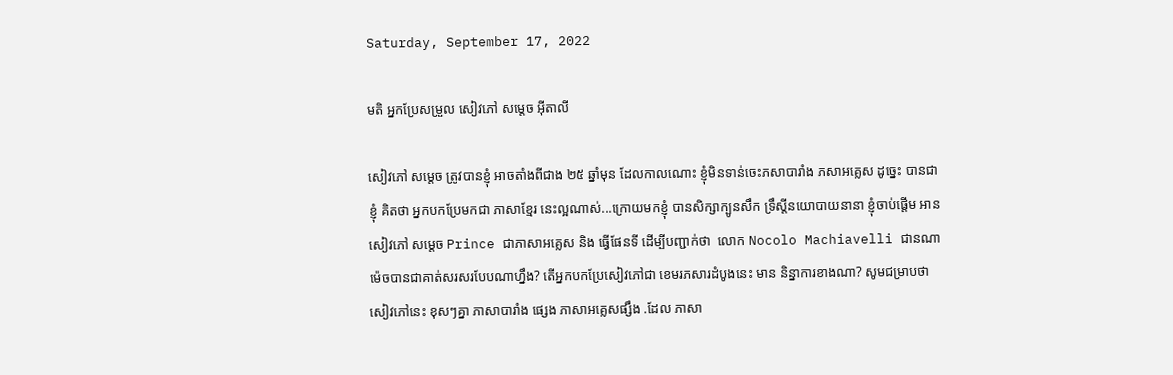Saturday, September 17, 2022

មតិ អ្នកប្រែសម្រួល សៀវភៅ សម្តេច អ៊ីតាលី

សៀវភៅ សម្តេច ត្រូវបានខ្ញុំ អាចតាំងពីជាង ២៥ ឆ្នាំមុន ដែលកាលណោះ ខ្ញុំមិនទាន់ចេះភសាបារាំង ភសាអគ្លេស ដូច្នេះ បានជាខ្ញុំ គិតថា អ្នកបកប្រែមកជា ភាសាខ្មែរ នេះល្អណាស់...ក្រោយមកខ្ញុំ បានសិក្សាក្បូនសឹក ទ្រឹស្តីនយោបាយនានា ខ្ញុំចាប់ផ្តើម អានសៀវភៅ សម្តេច Prince ជាភាសាអគ្លេស និង ធ្វើផែនទី ដើម្បីបញ្ជាក់ថា  លោក Nocolo Machiavelli ជានណា ម៉េចបានជាគាត់សរសរបែបណាហ្នឹង? តើអ្នកបកប្រែសៀវភៅជា ខេមរភសារដំបូងនេះ មាន និន្នាការខាងណា? សូមជម្រាបថា សៀវភៅនេះ ខុសៗគ្នា ភាសាបារាំង ផ្សេង ភាសាអគ្លេសផ្សឹង .ដែល ភាសា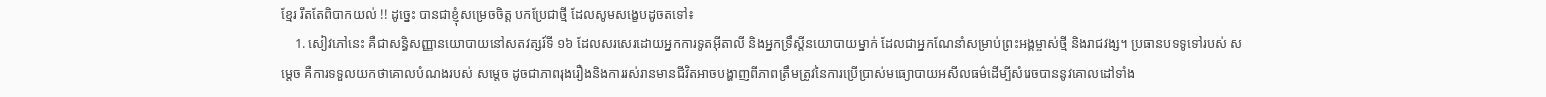ខ្មែរ រឹតតែពិបាកយល់ !! ដូច្នេះ បានជាខ្ញុំសម្រេចចិត្ត បកប្រែជាថ្មី ដែលសូមសង្ខេបដូចតទៅ៖
    1. សៀវភៅនេះ គឺជាសន្ធិសញ្ញានយោបាយនៅសតវត្សរ៍ទី ១៦ ដែលសរសេរដោយអ្នកការទូតអ៊ីតាលី និងអ្នកទ្រឹស្តីនយោបាយម្នាក់ ដែលជាអ្នកណែនាំសម្រាប់ព្រះអង្គម្ចាស់ថ្មី និងរាជវង្ស។ ប្រធានបទទូទៅរបស់ សម្តេច គឺការទទួលយកថាគោលបំណងរបស់ សម្តេច ដូចជាភាពរុងរឿងនិងការរស់រានមានជីវិតអាចបង្ហាញពីភាពត្រឹមត្រូវនៃការប្រើប្រាស់មធ្យោបាយអសីលធម៌ដើម្បីសំរេចបាននូវគោលដៅទាំង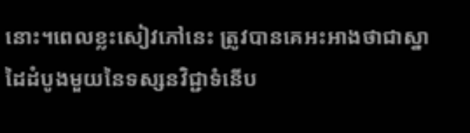នោះ។ពេលខ្លះសៀវភៅនេះ ត្រូវបានគេអះអាងថាជាស្នាដៃដំបូងមួយនៃទស្សនវិជ្ជាទំនើប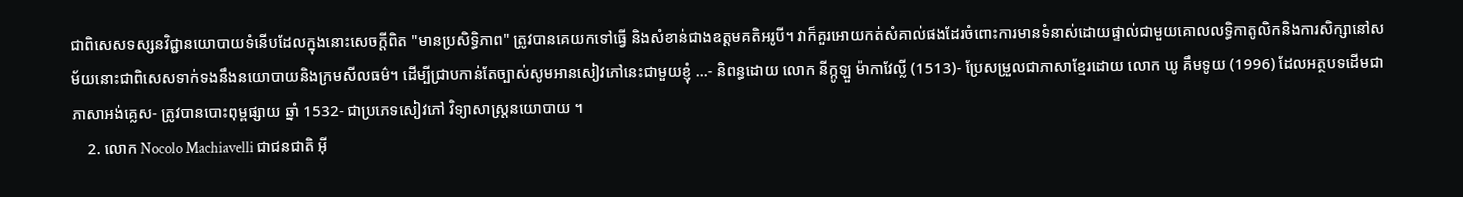ជាពិសេសទស្សនវិជ្ជានយោបាយទំនើបដែលក្នុងនោះសេចក្តីពិត "មានប្រសិទ្ធិភាព" ត្រូវបានគេយកទៅធ្វើ និងសំខាន់ជាងឧត្តមគតិអរូបី។ វាក៏គួរអោយកត់សំគាល់ផងដែរចំពោះការមានទំនាស់ដោយផ្ទាល់ជាមួយគោលលទ្ធិកាតូលិកនិងការសិក្សានៅសម័យនោះជាពិសេសទាក់ទងនឹងនយោបាយនិងក្រមសីលធម៌។ ដើម្បីជ្រាបកាន់តែច្បាស់សូមអានសៀវភៅនេះជាមួយខ្ញុំ ...- និពន្ធដោយ លោក នីក្កូឡួ ម៉ាកាវែល្លី (1513)- ប្រែសម្រួលជាភាសាខ្មែរដោយ លោក ឃូ គឹមទូយ (1996) ដែលអត្ថបទដើមជាភាសាអង់គ្លេស- ត្រូវបានបោះពុម្ពផ្សាយ ឆ្នាំ 1532- ជាប្រភេទសៀវភៅ វិទ្យាសាស្រ្តនយោបាយ ។
    2. លោក Nocolo Machiavelli ជាជនជាតិ អ៊ី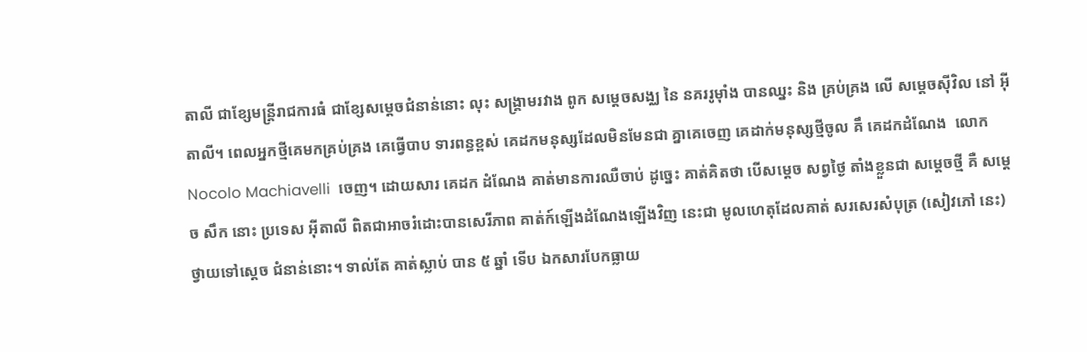តាលី ជាខ្សែមន្រ្តីរាជការធំ ជាខ្សែសម្តេចជំនាន់នោះ លុះ សង្រ្គាមរវាង ពូក សម្តេចសង្ឈ នៃ នគររូម៉ាំង បានឈ្នះ និង គ្រប់គ្រង លើ សម្តេចស៊ីវិល នៅ អ៊ីតាលី។ ពេលអ្នកថ្មីគេមកគ្រប់គ្រង គេធ្វើបាប ទារពន្ធខ្ពស់ គេដកមនុស្សដែលមិនមែនជា គ្នាគេចេញ គេដាក់មនុស្សថ្មីចូល គឹ គេដកដំណែង  លោក Nocolo Machiavelli  ចេញ។ ដោយសារ គេដក ដំណែង គាត់មានការឈឺចាប់ ដូច្នេះ គាត់គិតថា បើសម្តេច សព្វថ្ងៃ តាំងខ្លួនជា សម្តេចថ្មី គឺ សម្តេច សឹក នោះ ប្រទេស អ៊ីតាលី ពិតជាអាចរំដោះបានសេរីភាព គាត់ក៍ឡើងដំណែងឡើងវិញ នេះជា មូលហេតុដែលគាត់ សរសេរសំបុត្រ (សៀវភៅ នេះ) ថ្វាយទៅស្តេច ជំនាន់នោះ។ ទាល់តែ គាត់ស្លាប់ បាន ៥ ឆ្នាំ ទើប ឯកសារបែកធ្លាយ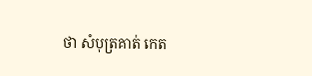ថា សំបុត្រគាត់ កេត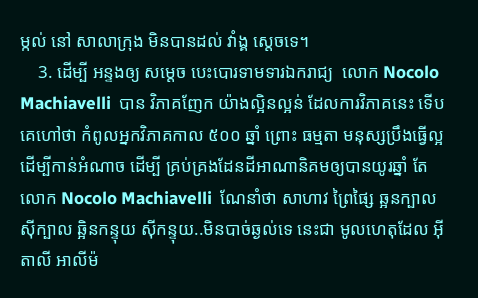ម្កល់ នៅ សាលាក្រុង មិនបានដល់ វាំង្គ ស្តេចទេ។
    3. ដើម្បី អន្ទងឲ្យ សម្តេច បេះបោរទាមទារឯករាជ្យ  លោក Nocolo Machiavelli  បាន វិភាគញែក យ៉ាងល្អិនល្អន់ ដែលការវិភាគនេះ ទើបគេហៅថា កំពូលអ្នកវិភាគកាល ៥០០ ឆ្នាំ ព្រោះ ធម្មតា មនុស្សប្រឹងធ្វើល្អ ដើម្បីកាន់អំណាច ដើម្បី គ្រប់គ្រងដែនដីអាណានិគមឲ្យបានយូរឆ្នាំ តែ  លោក Nocolo Machiavelli  ណែនាំថា សាហាវ ព្រៃផ្សៃ ឆ្អនក្បាល ស៊ីក្បាល ឆ្អិនកន្ទុយ ស៊ីកន្ទុយ..មិនបាច់ឆ្ងល់ទេ នេះជា មូលហេតុដែល អ៊ីតាលី អាលីម៉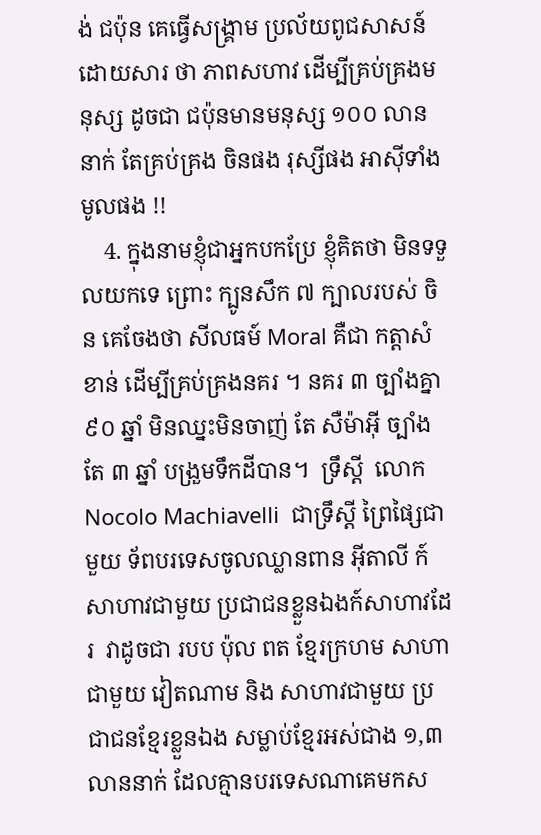ង់ ជប៉ុន គេធ្វើសង្រ្គាម ប្រល័យពូជសាសន៍ ដោយសារ ថា ភាពសហាវ ដើម្បីគ្រប់គ្រងមនុស្ស ដូចជា ជប៉ុនមានមនុស្ស ១០០ លាននាក់ តែគ្រប់គ្រង ចិនផង រុស្សីផង អាស៊ីទាំងមូលផង !!
    4. ក្នុងនាមខ្ញុំជាអ្នកបកប្រែ ខ្ញុំគិតថា មិនទទួលយកទេ ព្រោះ ក្បូនសឹក ៧ ក្បាលរបស់ ចិន គេចែងថា សីលធម៍ Moral គឺជា កត្តាសំខាន់ ដើម្បីគ្រប់គ្រងនគរ ។ នគរ ៣ ច្បាំងគ្នា ៩០ ឆ្នាំ មិនឈ្នះមិនចាញ់ តែ សឺម៉ាអ៊ី ច្បាំងតែ ៣ ឆ្នាំ បង្រួមទឹកដីបាន។  ទ្រឹស្តី  លោក Nocolo Machiavelli  ជាទ្រឹស្តី ព្រៃផ្សៃជាមួយ ទ័ពបរទេសចូលឈ្លានពាន អ៊ីតាលី ក៍សាហាវជាមួយ ប្រជាជនខ្លួនឯងក៍សាហាវដែរ  វាដូចជា របប ប៉ុល ពត ខ្មែរក្រហម សាហាជាមួយ វៀតណាម និង សាហាវជាមួយ ប្រជាជនខ្មែរខ្លួនឯង សម្លាប់ខ្មែរអស់ជាង ១,៣ លាននាក់ ដែលគ្មានបរទេសណាគេមកស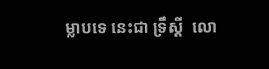ម្លាបទេ នេះជា ទ្រឹស្តី  លោ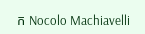ក Nocolo Machiavelli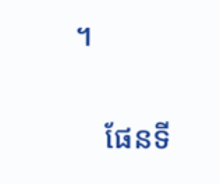។

    ផែនទី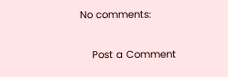No comments:

    Post a Comment